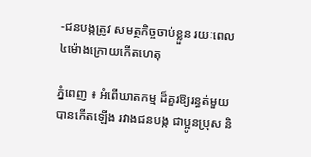-ជនបង្កត្រូវ សមត្ថកិច្ចចាប់ខ្លួន រយៈពេល ៤ម៉ោងក្រោយកើតហេតុ

ភ្នំពេញ ៖ អំពើឃាតកម្ម ដ៏គួរឱ្យរន្ធត់មួយ បានកើតឡើង រវាងជនបង្ក ជាប្អូនប្រុស និ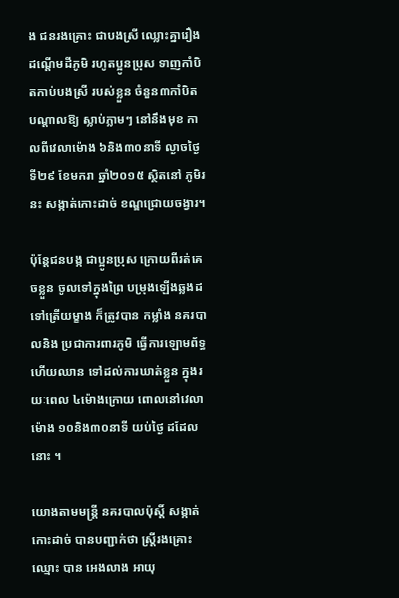ង ជនរងគ្រោះ ជាបងស្រី ឈ្លោះគ្នារឿង ដណ្ដើមដីភូមិ រហូតប្អូនប្រុស ទាញកាំបិតកាប់បងស្រី របស់ខ្លួន ចំនួន៣កាំបិត បណ្ដាលឱ្យ ស្លាប់ភ្លាមៗ នៅនឹងមុខ កាលពីវេលាម៉ោង ៦និង៣០នាទី ល្ងាចថ្ងៃទី២៩ ខែមករា ឆ្នាំ២០១៥ ស្ថិតនៅ ភូមិរនះ សង្កាត់កោះដាច់ ខណ្ឌជ្រោយចង្វារ។

ប៉ុន្ដែជនបង្ក ជាប្អូនប្រុស ក្រោយពីរត់គេចខ្លួន ចូលទៅក្នុងព្រៃ បម្រុងឡើងឆ្លងដ ទៅត្រើយម្ខាង ក៏ត្រូវបាន កម្លាំង នគរបាលនិង ប្រជាការពារភូមិ ធ្វើការឡោមព័ទ្ធ ហើយឈាន ទៅដល់ការឃាត់ខ្លួន ក្នុងរយៈពេល ៤ម៉ោងក្រោយ ពោលនៅវេលាម៉ោង ១០និង៣០នាទី យប់ថ្ងៃ ដដែលនោះ ។

យោងតាមមន្ដ្រី នគរបាលប៉ុស្ដិ៍ សង្កាត់កោះដាច់ បានបញ្ជាក់ថា ស្ដ្រីរងគ្រោះឈ្មោះ បាន អេងលាង អាយុ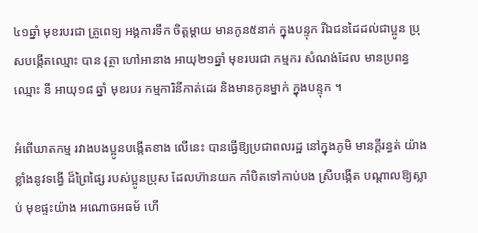៤១ឆ្នាំ មុខរបរជា គ្រូពេទ្យ អង្គការទឹក ចិត្ដម្ដាយ មានកូន៥នាក់ ក្នុងបន្ទុក រីឯជនដៃដល់ជាប្អូន ប្រុសបង្កើតឈ្មោះ បាន វុត្ថា ហៅអានាង អាយុ២១ឆ្នាំ មុខរបរជា កម្មករ សំណង់ដែល មានប្រពន្ធឈ្មោះ នី អាយុ១៨ ឆ្នាំ មុខរបរ កម្មការិនីកាត់ដេរ និងមានកូនម្នាក់ ក្នុងបន្ទុក ។

អំពើឃាតកម្ម រវាងបងប្អូនបង្កើតខាង លើនេះ បានធ្វើឱ្យប្រជាពលរដ្ឋ នៅក្នុងភូមិ មានក្ដីរន្ធត់ យ៉ាងខ្លាំងនូវទង្វើ ដ៏ព្រៃផ្សៃ របស់ប្អូនប្រុស ដែលហ៊ានយក កាំបិតទៅកាប់បង ស្រីបង្កើត បណ្ដាលឱ្យស្លាប់ មុខផ្ទះយ៉ាង អណោចអធម័ ហើ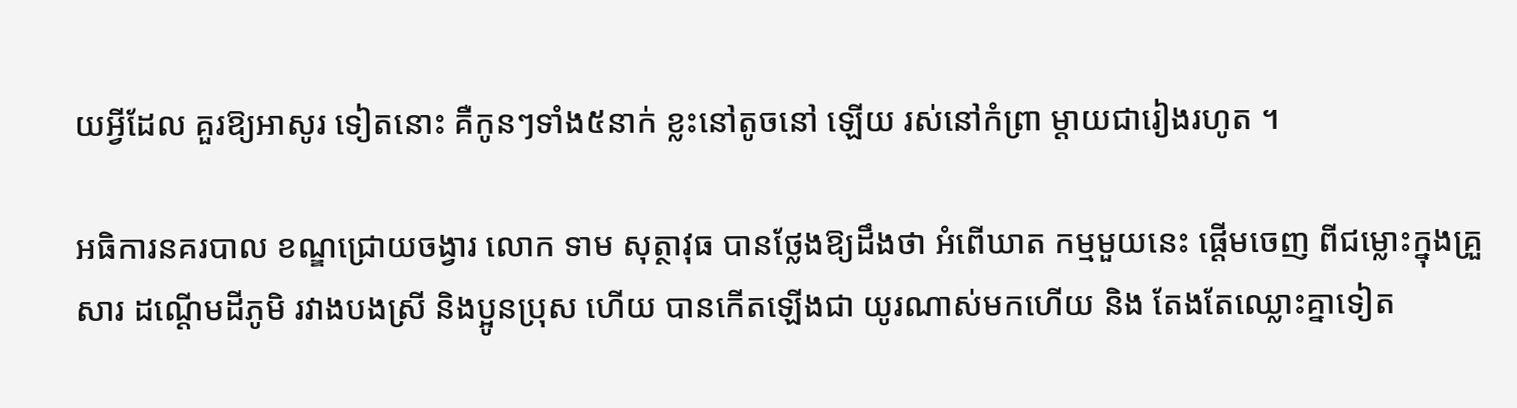យអ្វីដែល គួរឱ្យអាសូរ ទៀតនោះ គឺកូនៗទាំង៥នាក់ ខ្លះនៅតូចនៅ ឡើយ រស់នៅកំព្រា ម្ដាយជារៀងរហូត ។

អធិការនគរបាល ខណ្ឌជ្រោយចង្វារ លោក ទាម សុត្ថាវុធ បានថ្លែងឱ្យដឹងថា អំពើឃាត កម្មមួយនេះ ផ្ដើមចេញ ពីជម្លោះក្នុងគ្រួសារ ដណ្ដើមដីភូមិ រវាងបងស្រី និងប្អូនប្រុស ហើយ បានកើតឡើងជា យូរណាស់មកហើយ និង តែងតែឈ្លោះគ្នាទៀត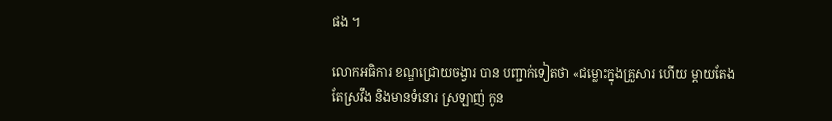ផង ។

លោកអធិការ ខណ្ឌជ្រោយចង្វារ បាន បញ្ជាក់ទៀតថា «ជម្លោះក្នុងគ្រួសារ ហើយ ម្ដាយតែងតែស្រវឹង និងមានទំនោរ ស្រឡាញ់ កូន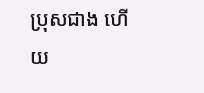ប្រុសជាង ហើយ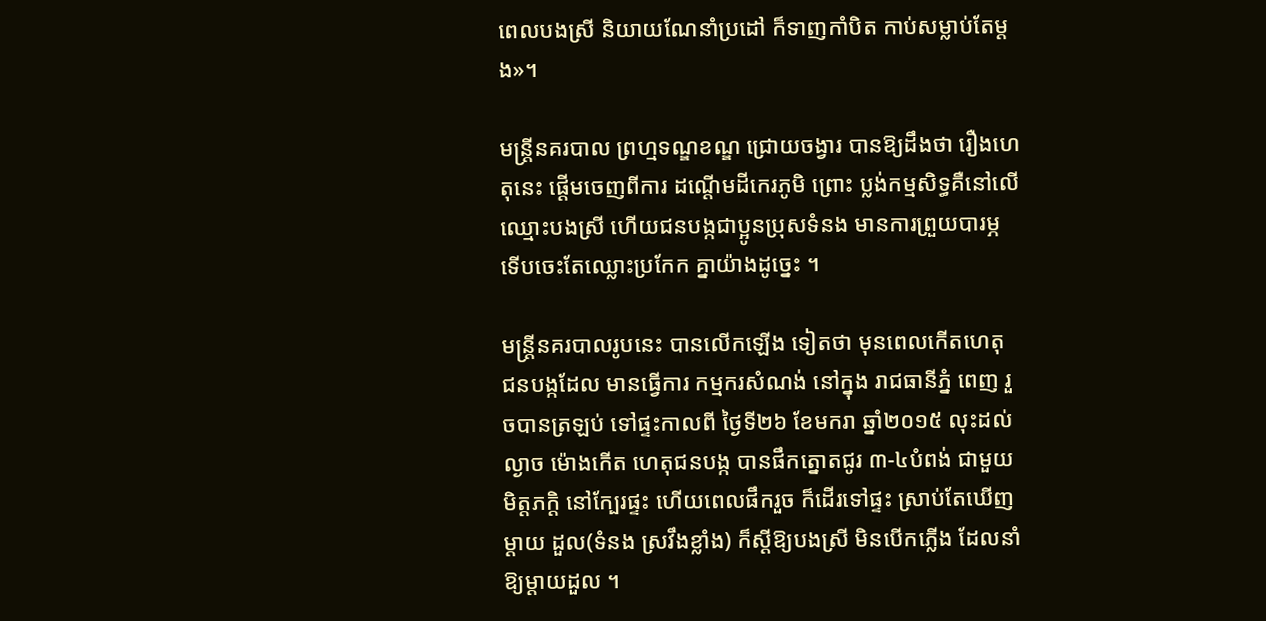ពេលបងស្រី និយាយណែនាំប្រដៅ ក៏ទាញកាំបិត កាប់សម្លាប់តែម្ដង»។

មន្ដ្រីនគរបាល ព្រហ្មទណ្ឌខណ្ឌ ជ្រោយចង្វារ បានឱ្យដឹងថា រឿងហេតុនេះ ផ្ដើមចេញពីការ ដណ្ដើមដីកេរភូមិ ព្រោះ ប្លង់កម្មសិទ្ធគឺនៅលើ ឈ្មោះបងស្រី ហើយជនបង្កជាប្អូនប្រុសទំនង មានការព្រួយបារម្ភ ទើបចេះតែឈ្លោះប្រកែក គ្នាយ៉ាងដូច្នេះ ។

មន្ដ្រីនគរបាលរូបនេះ បានលើកឡើង ទៀតថា មុនពេលកើតហេតុ ជនបង្កដែល មានធ្វើការ កម្មករសំណង់ នៅក្នុង រាជធានីភ្នំ ពេញ រួចបានត្រឡប់ ទៅផ្ទះកាលពី ថ្ងៃទី២៦ ខែមករា ឆ្នាំ២០១៥ លុះដល់ល្ងាច ម៉ោងកើត ហេតុជនបង្ក បានផឹកត្នោតជូរ ៣-៤បំពង់ ជាមួយមិត្ដភក្ដិ នៅក្បែរផ្ទះ ហើយពេលផឹករួច ក៏ដើរទៅផ្ទះ ស្រាប់តែឃើញ ម្ដាយ ដួល(ទំនង ស្រវឹងខ្លាំង) ក៏ស្ដីឱ្យបងស្រី មិនបើកភ្លើង ដែលនាំឱ្យម្ដាយដួល ។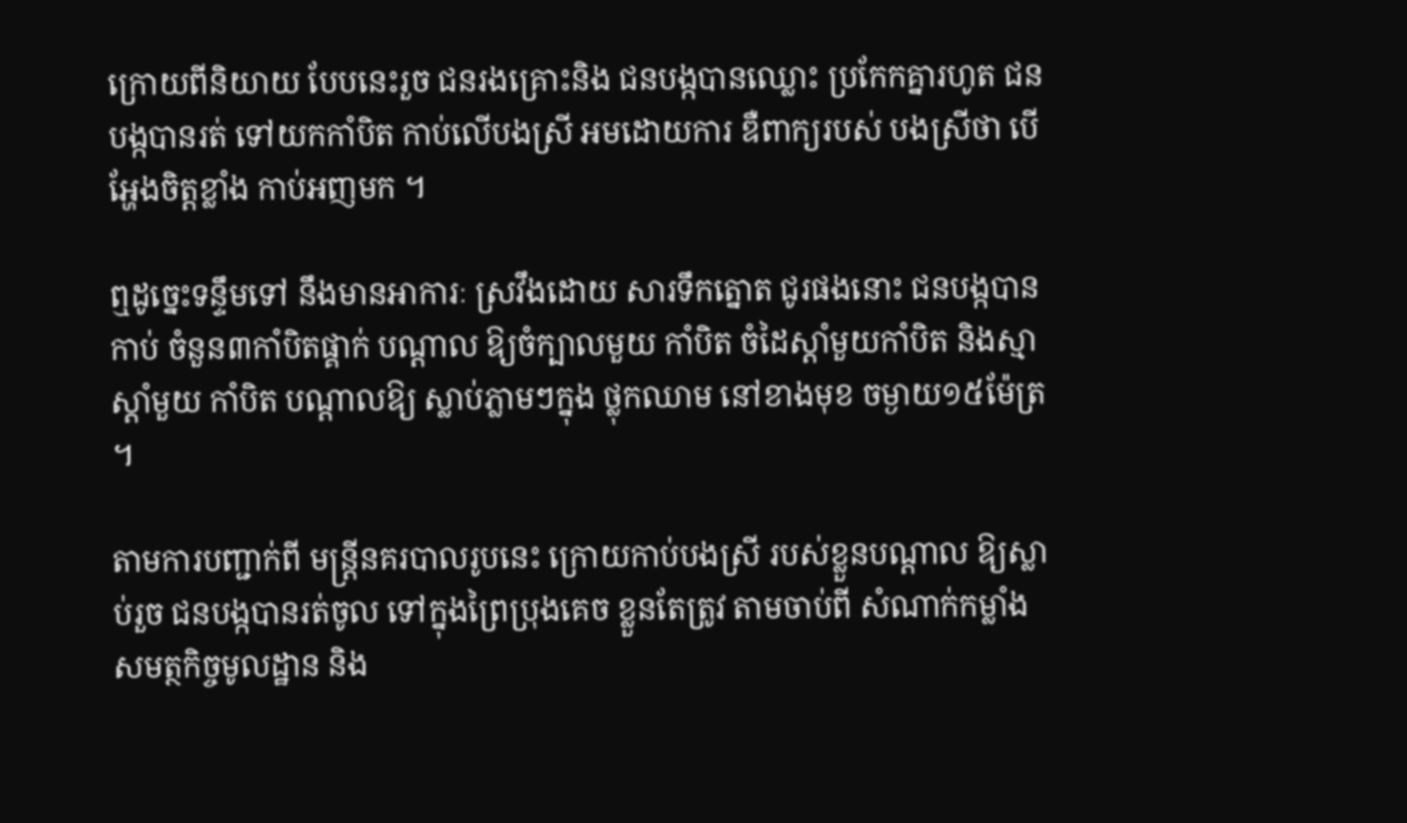ក្រោយពីនិយាយ បែបនេះរួច ជនរងគ្រោះនិង ជនបង្កបានឈ្លោះ ប្រកែកគ្នារហូត ជនបង្កបានរត់ ទៅយកកាំបិត កាប់លើបងស្រី អមដោយការ ឌឺពាក្យរបស់ បងស្រីថា បើអ្ហែងចិត្ដខ្លាំង កាប់អញមក ។

ឮដូច្នេះទន្ទឹមទៅ នឹងមានអាការៈ ស្រវឹងដោយ សារទឹកត្នោត ជូរផងនោះ ជនបង្កបានកាប់ ចំនួន៣កាំបិតផ្គាក់ បណ្ដាល ឱ្យចំក្បាលមួយ កាំបិត ចំដៃស្ដាំមួយកាំបិត និងស្មាស្ដាំមួយ កាំបិត បណ្ដាលឱ្យ ស្លាប់ភ្លាមៗក្នុង ថ្លុកឈាម នៅខាងមុខ ចម្ងាយ១៥ម៉ែត្រ ។

តាមការបញ្ជាក់ពី មន្ដ្រីនគរបាលរូបនេះ ក្រោយកាប់បងស្រី របស់ខ្លួនបណ្ដាល ឱ្យស្លាប់រួច ជនបង្កបានរត់ចូល ទៅក្នុងព្រៃប្រុងគេច ខ្លួនតែត្រូវ តាមចាប់ពី សំណាក់កម្លាំង សមត្ថកិច្ចមូលដ្ឋាន និង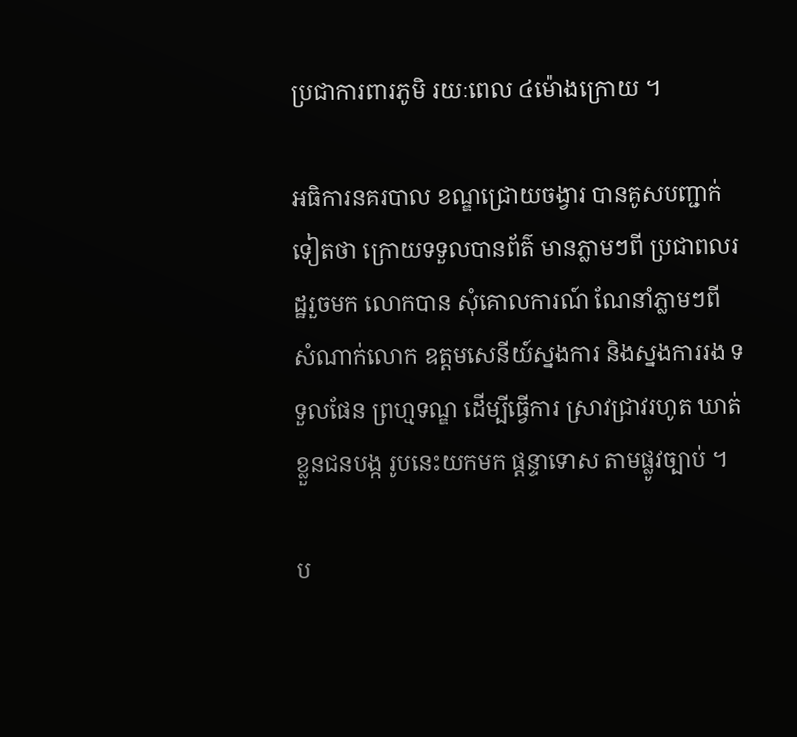ប្រជាការពារភូមិ រយៈពេល ៤ម៉ោងក្រោយ ។

អធិការនគរបាល ខណ្ឌជ្រោយចង្វារ បានគូសបញ្ជាក់ ទៀតថា ក្រោយទទួលបានព័ត៌ មានភ្លាមៗពី ប្រជាពលរដ្ឋរួចមក លោកបាន សុំគោលការណ៍ ណែនាំភ្លាមៗពី សំណាក់លោក ឧត្ដមសេនីយ៍ស្នងការ និងស្នងការរង ទទួលផែន ព្រហ្មទណ្ឌ ដើម្បីធ្វើការ ស្រាវជ្រាវរហូត ឃាត់ខ្លួនជនបង្ក រូបនេះយកមក ផ្ដន្ទាទោស តាមផ្លូវច្បាប់ ។

ប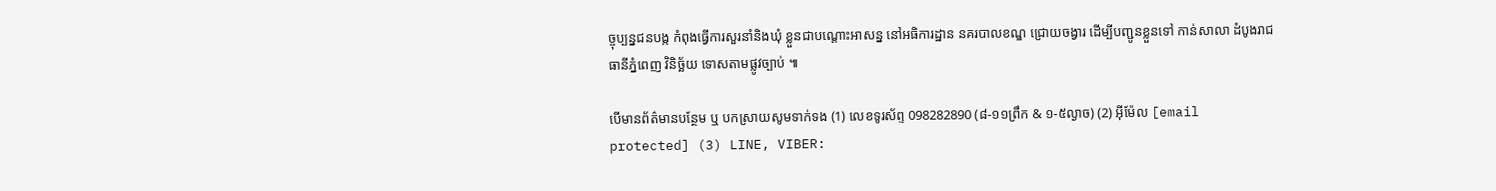ច្ចុប្បន្នជនបង្ក កំពុងធ្វើការសួរនាំនិងឃុំ ខ្លួនជាបណ្ដោះអាសន្ន នៅអធិការដ្ឋាន នគរបាលខណ្ឌ ជ្រោយចង្វារ ដើម្បីបញ្ជូនខ្លួនទៅ កាន់សាលា ដំបូងរាជធានីភ្នំពេញ វិនិច្ឆ័យ ទោសតាមផ្លូវច្បាប់ ៕

បើមានព័ត៌មានបន្ថែម ឬ បកស្រាយសូមទាក់ទង (1) លេខទូរស័ព្ទ 098282890 (៨-១១ព្រឹក & ១-៥ល្ងាច) (2) អ៊ីម៉ែល [email protected] (3) LINE, VIBER: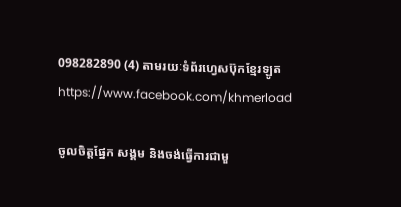098282890 (4) តាមរយៈទំព័រហ្វេសប៊ុកខ្មែរឡូត https://www.facebook.com/khmerload

ចូលចិត្តផ្នែក សង្គម និងចង់ធ្វើការជាមួ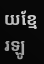យខ្មែរឡូ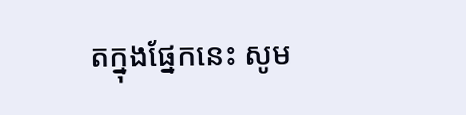តក្នុងផ្នែកនេះ សូម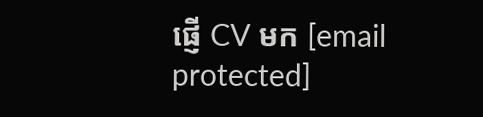ផ្ញើ CV មក [email protected]